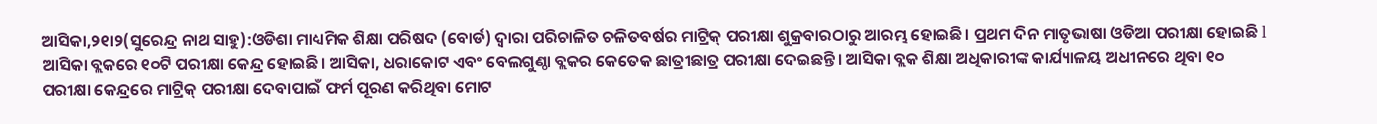ଆସିକା,୨୧ା୨(ସୁରେନ୍ଦ୍ର ନାଥ ସାହୁ):ଓଡିଶା ମାଧ୍ୟମିକ ଶିକ୍ଷା ପରିଷଦ (ବୋର୍ଡ) ଦ୍ୱାରା ପରିଚାଳିତ ଚଳିତବର୍ଷର ମାଟ୍ରିକ୍ ପରୀକ୍ଷା ଶୁକ୍ରବାରଠାରୁ ଆରମ୍ଭ ହୋଇଛି। ପ୍ରଥମ ଦିନ ମାତୃଭାଷା ଓଡିଆ ପରୀକ୍ଷା ହୋଇଛି l ଆସିକା ବ୍ଲକରେ ୧୦ଟି ପରୀକ୍ଷା କେନ୍ଦ୍ର ହୋଇଛି। ଆସିକା, ଧରାକୋଟ ଏବଂ ବେଲଗୁଣ୍ଠା ବ୍ଲକର କେତେକ ଛାତ୍ରୀଛାତ୍ର ପରୀକ୍ଷା ଦେଇଛନ୍ତି। ଆସିକା ବ୍ଲକ ଶିକ୍ଷା ଅଧିକାରୀଙ୍କ କାର୍ଯ୍ୟାଳୟ ଅଧୀନରେ ଥିବା ୧୦ ପରୀକ୍ଷା କେନ୍ଦ୍ରରେ ମାଟ୍ରିକ୍ ପରୀକ୍ଷା ଦେବାପାଇଁ ଫର୍ମ ପୂରଣ କରିଥିବା ମୋଟ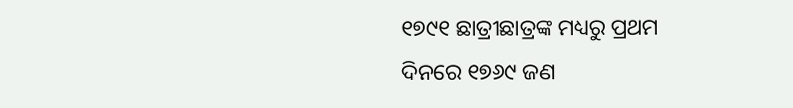୧୭୯୧ ଛାତ୍ରୀଛାତ୍ରଙ୍କ ମଧ୍ୟରୁ ପ୍ରଥମ ଦିନରେ ୧୭୬୯ ଜଣ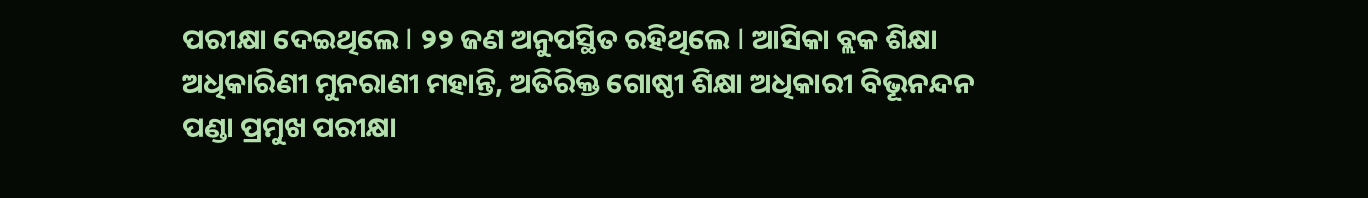ପରୀକ୍ଷା ଦେଇଥିଲେ l ୨୨ ଜଣ ଅନୁପସ୍ଥିତ ରହିଥିଲେ l ଆସିକା ବ୍ଲକ ଶିକ୍ଷା ଅଧିକାରିଣୀ ମୁନରାଣୀ ମହାନ୍ତି, ଅତିରିକ୍ତ ଗୋଷ୍ଠୀ ଶିକ୍ଷା ଅଧିକାରୀ ବିଭୂନନ୍ଦନ ପଣ୍ଡା ପ୍ରମୁଖ ପରୀକ୍ଷା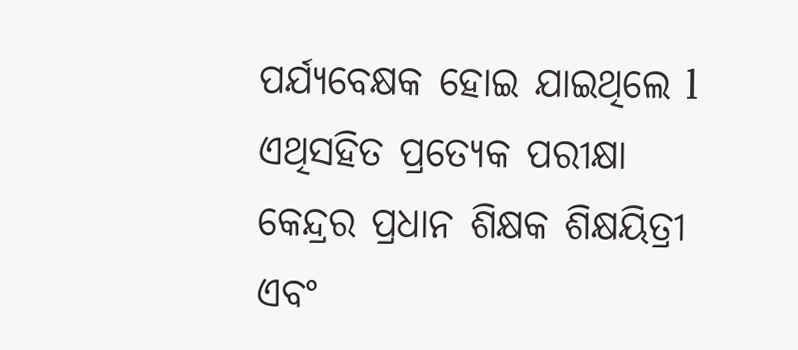ପର୍ଯ୍ୟବେକ୍ଷକ ହୋଇ ଯାଇଥିଲେ l ଏଥିସହିତ ପ୍ରତ୍ୟେକ ପରୀକ୍ଷା କେନ୍ଦ୍ରର ପ୍ରଧାନ ଶିକ୍ଷକ ଶିକ୍ଷୟିତ୍ରୀ ଏବଂ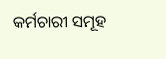କର୍ମଚାରୀ ସମୂହ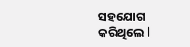ସହଯୋଗ କରିଥିଲେ l